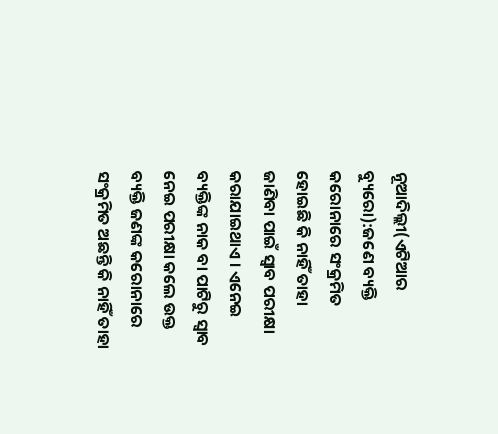ନୂଆଦିଲ୍ଲୀ(ଏଟିଆର ବ୍ୟୁରୋ):ଜଣେ ବ୍ୟକ୍ତି କରୋନାରେ ସଂକ୍ରମିତ ହୋଇଛି କି ନାହିଁ ତାହା ଜାଣିବା ପାଇଁ ସ୍ୱାବ ପରୀକ୍ଷା କରାଯାଇଥାଏ । ଏନେଇ ବ୍ୟକ୍ତିଙ୍କ ନାକ ବା ପାଟିରୁ ସ୍ୱାବ ନେଇ ପରୀକ୍ଷା କଲେ ଉକ୍ତ ବ୍ୟକ୍ତି ଜଣଙ୍କ କରୋନାରେ ସଂକ୍ରମିତ ଅଛନ୍ତି କି ନାହିଁ ତାହା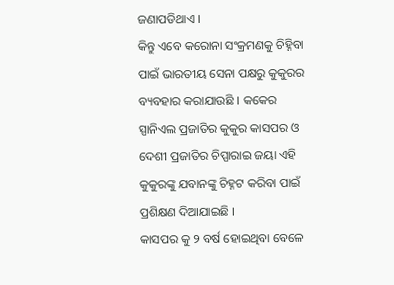ଜଣାପଡିଥାଏ ।
କିନ୍ତୁ ଏବେ କରୋନା ସଂକ୍ରମଣକୁ ଚିହ୍ନିବା ପାଇଁ ଭାରତୀୟ ସେନା ପକ୍ଷରୁ କୁକୁରର ବ୍ୟବହାର କରାଯାଉଛି । କକେର ସ୍ପାନିଏଲ ପ୍ରଜାତିର କୁକୁର କାସପର ଓ ଦେଶୀ ପ୍ରଜାତିର ଚିପ୍ପାରାଇ ଜୟା ଏହି କୁକୁରଙ୍କୁ ଯବାନଙ୍କୁ ଚିହ୍ନଟ କରିବା ପାଇଁ ପ୍ରଶିକ୍ଷଣ ଦିଆଯାଇଛି ।
କାସପର କୁ ୨ ବର୍ଷ ହୋଇଥିବା ବେଳେ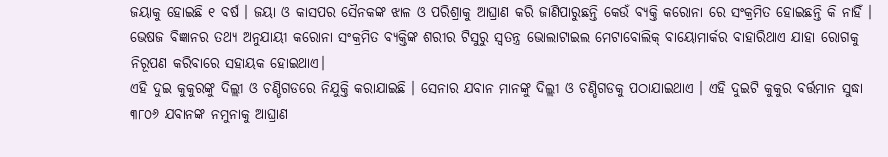ଜୟାକୁ ହୋଇଛି ୧ ବର୍ଷ । ଜୟା ଓ କାସପର ସୈନକଙ୍କ ଝାଳ ଓ ପରିଶ୍ରାକୁ ଆଘ୍ରାଣ କରି ଜାଣିପାରୁଛନ୍ତି କେଉଁ ବ୍ୟକ୍ତି କରୋନା ରେ ସଂକ୍ରମିତ ହୋଇଛନ୍ତି କି ନାହିଁ । ଭେଷଜ ବିଜ୍ଞାନର ତଥ୍ୟ ଅନୁଯାୟୀ କରୋନା ସଂକ୍ରମିତ ବ୍ୟକ୍ତିଙ୍କ ଶରୀର ଟିସୁରୁ ସ୍ବତନ୍ତ୍ର ଭୋଲାଟାଇଲ ମେଟାବୋଲିକ୍ ବାୟୋମାର୍କର ବାହାରିଥାଏ ଯାହା ରୋଗକୁ ନିରୂପଣ କରିବାରେ ସହାୟକ ହୋଇଥାଏ।
ଏହି ଦୁଇ କୁକୁରଙ୍କୁ ଦିଲ୍ଲୀ ଓ ଚଣ୍ଡିଗଡରେ ନିଯୁକ୍ତି କରାଯାଇଛି । ସେନାର ଯବାନ ମାନଙ୍କୁ ଦିଲ୍ଲୀ ଓ ଚଣ୍ଡିଗଡକୁ ପଠାଯାଇଥାଏ । ଏହି ଦୁଇଟି କୁକୁର ବର୍ତ୍ତମାନ ସୁଦ୍ଧା ୩୮୦୬ ଯବାନଙ୍କ ନମୁନାକୁ ଆଘ୍ରାଣ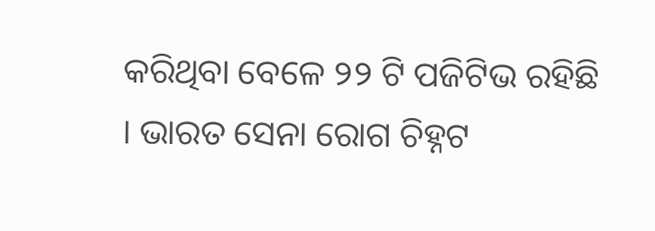କରିଥିବା ବେଳେ ୨୨ ଟି ପଜିଟିଭ ରହିଛି । ଭାରତ ସେନା ରୋଗ ଚିହ୍ନଟ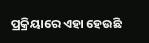ପ୍ରକ୍ରିୟାରେ ଏହା ହେଉଛି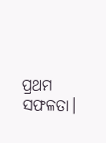ପ୍ରଥମ ସଫଳତା।